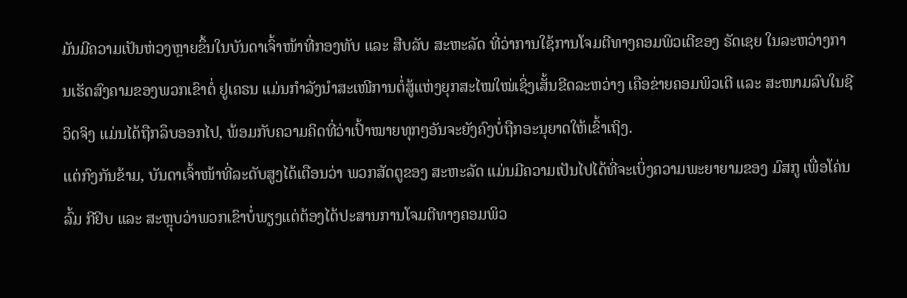ມັນມີຄວາມເປັນຫ່ວງຫຼາຍຂຶ້ນໃນບັນດາເຈົ້າໜ້າທີ່ກອງທັບ ແລະ ສືບລັບ ສະຫະລັດ ທີ່ວ່າການໃຊ້ການໂຈມຕີທາງຄອມພິວເຕີຂອງ ຣັດເຊຍ ໃນລະຫວ່າງການເຮັດສົງຄາມຂອງພວກເຂົາຕໍ່ ຢູເຄຣນ ແມ່ນກຳລັງນຳສະເໜີການຕໍ່ສູ້ແຫ່ງຍຸກສະໄໝໃໝ່ເຊິ່ງເສັ້ນຂີດລະຫວ່າງ ເຄືອຂ່າຍຄອມພິວເຕີ ແລະ ສະໜາມລົບໃນຊີວິດຈິງ ແມ່ນໄດ້ຖືກລຶບອອກໄປ, ພ້ອມກັບຄວາມຄິດທີ່ວ່າເປົ້າໝາຍທຸກໆອັນຈະຍັງຄົງບໍ່ຖືກອະນຸຍາດໃຫ້ເຂົ້າເຖິງ.
ແຕ່ກົງກັນຂ້າມ, ບັນດາເຈົ້າໜ້າທີ່ລະດັບສູງໄດ້ເຕືອນວ່າ ພວກສັດຕູຂອງ ສະຫະລັດ ແມ່ນມີຄວາມເປັນໄປໄດ້ທີ່ຈະເບິ່ງຄວາມພະຍາຍາມຂອງ ມົສກູ ເພື່ອໂຄ່ນລົ້ມ ກີຢິບ ແລະ ສະຫຼຸບວ່າພວກເຂົາບໍ່ພຽງແຕ່ຕ້ອງໄດ້ປະສານການໂຈມຕີທາງຄອມພິວ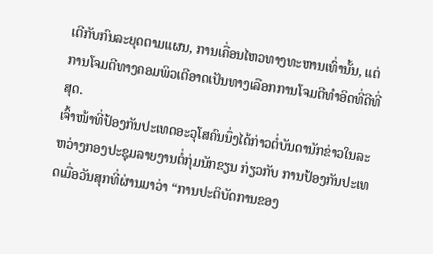ເຕີກັບກົນລະຍຸດຕາມແຜນ, ການເຄື່ອນໄຫວທາງທະຫານເທົ່ານັ້ນ, ແຕ່ການໂຈມຕີທາງຄອມພິວເຕີອາດເປັນທາງເລືອກການໂຈມຕີທຳອິດທີ່ດີທີ່ສຸດ.
ເຈົ້າໜ້າທີ່ປ້ອງກັນປະເທດອະວຸໂສຄົນນຶ່ງໄດ້ກ່າວຕໍ່ບັນດານັກຂ່າວໃນລະຫວ່າງກອງປະຊຸມລາຍງານຕໍ່ກຸ່ມນັກຂຽນ ກ່ຽວກັບ ການປ້ອງກັນປະເທດເມື່ອວັນສຸກທີ່ຜ່ານມາວ່າ “ການປະຕິບັດການຂອງ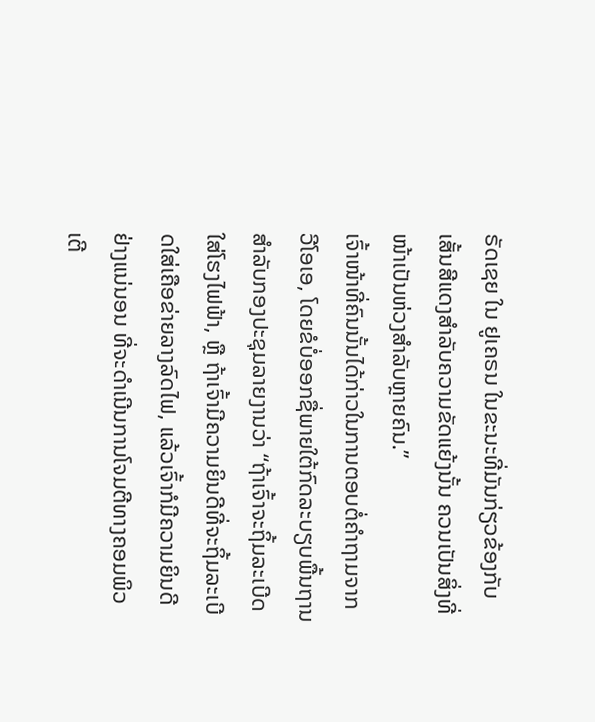ຣັດເຊຍ ໃນ ຢູເຄຣນ ໃນຂະນະທີ່ມັນກ່ຽວຂ້ອງກັບເສັ້ນສີແດງສຳລັບຄວາມຂັດແຍ້ງນັ້ນ ຄວນເປັນສິ່ງທີ່ໜ້າເປັນຫ່ວງສຳລັບຫຼາຍຄົນ.”
ເຈົ້າໜ້າທີ່ຄົນນັ້ນໄດ້ກ່າວໃນການຕອບຕໍ່ຄຳຖາມຈາກ ວີໂອເອ, ໂດຍຂໍບໍ່ອອກຊື່ພາຍໃຕ້ກົດລະບຽບພື້ນຖານສຳລັບກອງປະຊຸມລາຍງານວ່າ “ຖ້າເຈົ້າຈະຖິ້ມລະເບີດໃສ່ໂຮງໄຟຟ້າ, ຫຼື ຖ້າເຈົ້າມີຄວາມຍິນດີທີ່ຈະຖິ້ມລະເບີດໃສ່ເຄືອຂ່າຍລາງລົດໄຟ, ແລ້ວເຈົ້າກໍມີຄວາມຍິນດີຢ່າງແນ່ນອນ ທີ່ຈະດຳເນີນການໂຈມຕີທາງຄອມພິວເຕີ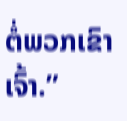ຕໍ່ພວກເຂົາເຈົ້າ.”